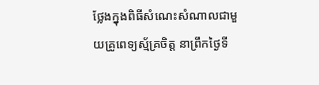ថ្លែងក្នុងពិធីសំណេះសំណាលជាមួយគ្រូពេទ្យស្ម័គ្រចិត្ត នាព្រឹកថ្ងៃទី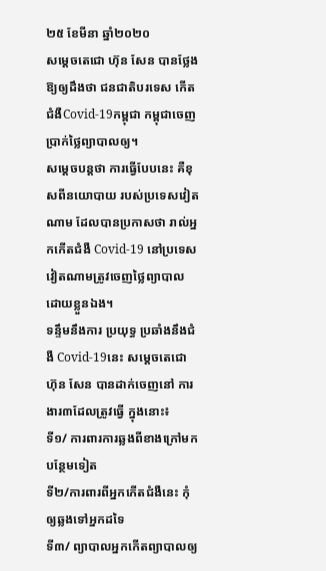២៥ ខែមីនា ឆ្នាំ២០២០
សម្ដេចតេជោ ហ៊ុន សែន បានថ្លែងឱ្យឲ្យដឹងថា ជនជាតិបរទេស កើត ជំងឺCovid-19កម្ពុជា កម្ពុជាចេញប្រាក់ថ្លៃព្យាបាលឲ្យ។
សម្ដេចបន្តថា ការធ្វើបែបនេះ គឺខុសពីនយោបាយ របស់ប្រទេសវៀតណាម ដែលបានប្រកាសថា រាល់អ្នកកើតជំងឺ Covid-19 នៅប្រទេសវៀតណាមត្រូវចេញថ្លៃព្យាបាលដោយខ្លួនឯង។
ទន្ទឹមនឹងការ ប្រយុទ្ធ ប្រឆាំងនឹងជំងឺ Covid-19នេះ សម្ដេចតេជោ ហ៊ុន សែន បានដាក់ចេញនៅ ការងារ៣ដែលត្រូវធ្វើ ក្នុងនោះ៖
ទី១/ ការពារការឆ្លងពីខាងក្រៅមកបន្ថែមទៀត
ទី២/ការពារពីអ្នកកើតជំងឺនេះ កុំឲ្យឆ្លងទៅអ្នកដទៃ
ទី៣/ ព្យាបាលអ្នកកើតព្យាបាលឲ្យ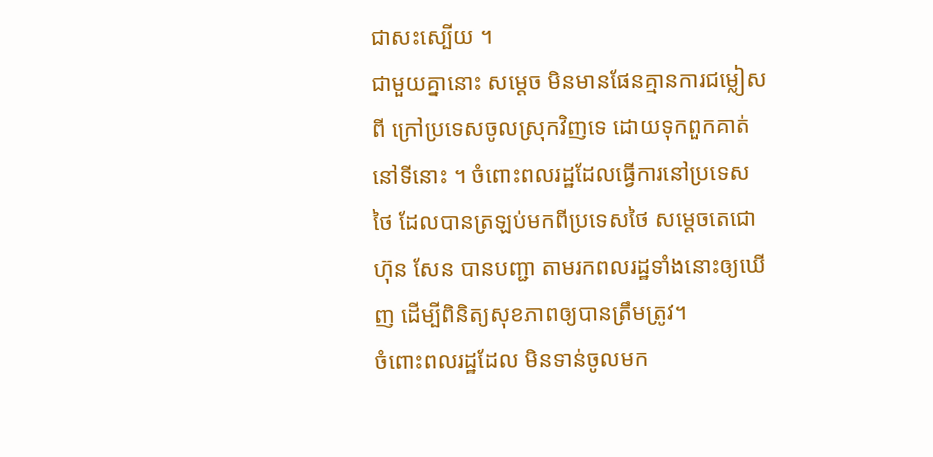ជាសះស្បើយ ។
ជាមួយគ្នានោះ សម្ដេច មិនមានផែនគ្មានការជម្លៀសពី ក្រៅប្រទេសចូលស្រុកវិញទេ ដោយទុកពួកគាត់នៅទីនោះ ។ ចំពោះពលរដ្ឋដែលធ្វើការនៅប្រទេសថៃ ដែលបានត្រឡប់មកពីប្រទេសថៃ សម្ដេចតេជោ ហ៊ុន សែន បានបញ្ជា តាមរកពលរដ្ឋទាំងនោះឲ្យឃើញ ដើម្បីពិនិត្យសុខភាពឲ្យបានត្រឹមត្រូវ។
ចំពោះពលរដ្ឋដែល មិនទាន់ចូលមក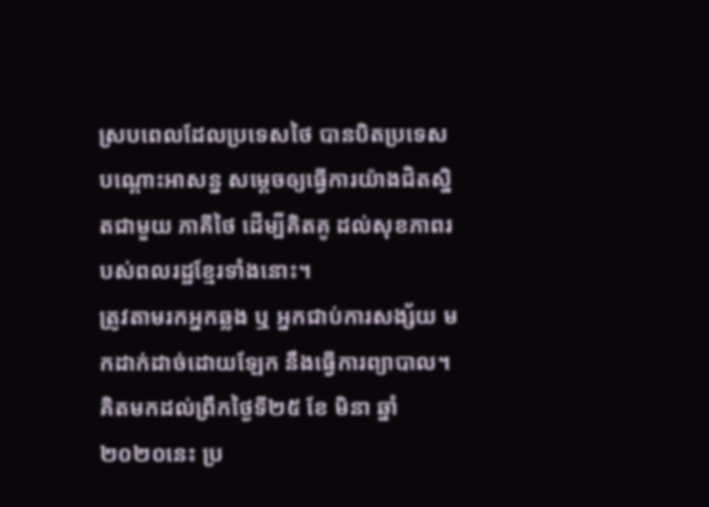ស្របពេលដែលប្រទេសថៃ បានបិតប្រទេសបណ្ដោះអាសន្ន សម្ដេចឲ្យធ្វើការយ៉ាងជិតស្និតជាមួយ ភាគីថៃ ដើម្បីគិតគូ ដល់សុខភាពរបស់ពលរដ្ឋខ្មែរទាំងនោះ។
ត្រូវតាមរកអ្នកឆ្លង ឬ អ្នកជាប់ការសង្ស័យ មកដាក់ដាច់ដោយឡែក នឹងធ្វើការព្យាបាល។
គិតមកដល់ព្រឹកថ្ងៃទី២៥ ខែ មិនា ឆ្នាំ ២០២០នេះ ប្រ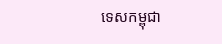ទេសកម្ពុជា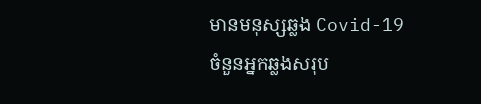មានមនុស្សឆ្លង Covid-19ចំនួនអ្នកឆ្លងសរុប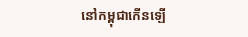នៅកម្ពុជាកើនឡើ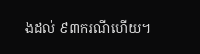ងដល់ ៩៣ករណីហើយ។